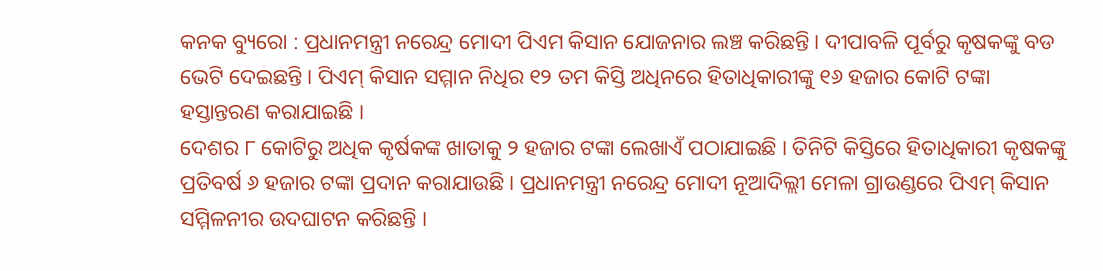କନକ ବ୍ୟୁରୋ : ପ୍ରଧାନମନ୍ତ୍ରୀ ନରେନ୍ଦ୍ର ମୋଦୀ ପିଏମ କିସାନ ଯୋଜନାର ଲଞ୍ଚ କରିଛନ୍ତି । ଦୀପାବଳି ପୂର୍ବରୁ କୃଷକଙ୍କୁ ବଡ ଭେଟି ଦେଇଛନ୍ତି । ପିଏମ୍ କିସାନ ସମ୍ମାନ ନିଧିର ୧୨ ତମ କିସ୍ତି ଅଧିନରେ ହିତାଧିକାରୀଙ୍କୁ ୧୬ ହଜାର କୋଟି ଟଙ୍କା ହସ୍ତାନ୍ତରଣ କରାଯାଇଛି ।
ଦେଶର ୮ କୋଟିରୁ ଅଧିକ କୃର୍ଷକଙ୍କ ଖାତାକୁ ୨ ହଜାର ଟଙ୍କା ଲେଖାଏଁ ପଠାଯାଇଛି । ତିନିଟି କିସ୍ତିରେ ହିତାଧିକାରୀ କୃଷକଙ୍କୁ ପ୍ରତିବର୍ଷ ୬ ହଜାର ଟଙ୍କା ପ୍ରଦାନ କରାଯାଉଛି । ପ୍ରଧାନମନ୍ତ୍ରୀ ନରେନ୍ଦ୍ର ମୋଦୀ ନୂଆଦିଲ୍ଲୀ ମେଳା ଗ୍ରାଉଣ୍ଡରେ ପିଏମ୍ କିସାନ ସମ୍ମିଳନୀର ଉଦଘାଟନ କରିଛନ୍ତି ।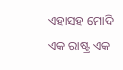ଏହାସହ ମୋଦି ଏକ ରାଷ୍ଟ୍ର ଏକ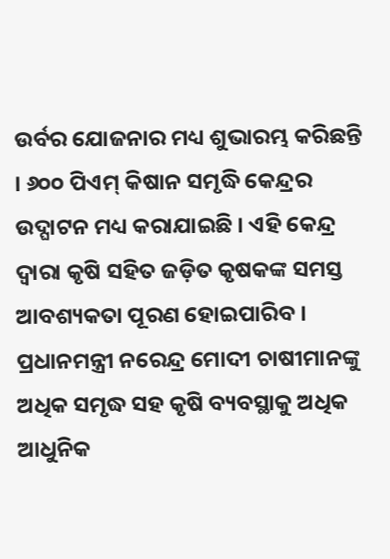ଉର୍ବର ଯୋଜନାର ମଧ୍ୟ ଶୁଭାରମ୍ଭ କରିଛନ୍ତି । ୬୦୦ ପିଏମ୍ କିଷାନ ସମୃଦ୍ଧି କେନ୍ଦ୍ରର ଉଦ୍ଘାଟନ ମଧ୍ୟ କରାଯାଇଛି । ଏହି କେନ୍ଦ୍ର ଦ୍ୱାରା କୃଷି ସହିତ ଜଡ଼ିତ କୃଷକଙ୍କ ସମସ୍ତ ଆବଶ୍ୟକତା ପୂରଣ ହୋଇପାରିବ । ପ୍ରଧାନମନ୍ତ୍ରୀ ନରେନ୍ଦ୍ର ମୋଦୀ ଚାଷୀମାନଙ୍କୁ ଅଧିକ ସମୃଦ୍ଧ ସହ କୃଷି ବ୍ୟବସ୍ଥାକୁ ଅଧିକ ଆଧୁନିକ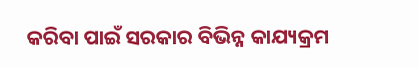କରିବା ପାଇଁ ସରକାର ବିଭିନ୍ନ କାଯ୍ୟକ୍ରମ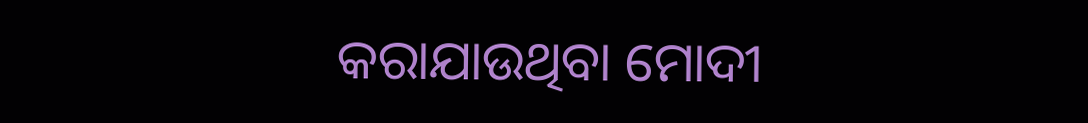କରାଯାଉଥିବା ମୋଦୀ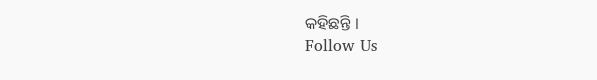କହିଛନ୍ତି ।
Follow Us